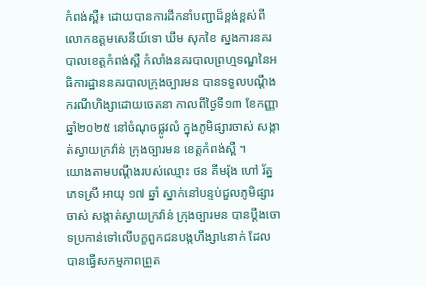កំពង់ស្ពឺ៖ ដោយបានការដឹកនាំបញ្ជាដ៏ខ្ពង់ខ្ពស់ពី លោកឧត្ដមសេនីយ៍ទោ ឃឹម សុកខៃ ស្នងការនគរបាលខេត្ដកំពង់ស្ពឺ កំលាំងនគរបាលព្រហ្មទណ្ឌនៃអធិការដ្ឋាននគរបាលក្រុងច្បារមន បានទទួលបណ្ដឹងករណីហិង្សាដោយចេតនា កាលពីថ្ងៃទី១៣ ខែកញ្ញា ឆ្នាំ២០២៥ នៅចំណុចផ្លូវលំ ក្នុងភូមិផ្សារចាស់ សង្កាត់ស្វាយក្រវ៉ាន់ ក្រុងច្បារមន ខេត្តកំពង់ស្ពឺ ។
យោងតាមបណ្ដឹងរបស់ឈ្មោះ ថន គីមរ៉ុង ហៅ រ័ត្ន ភេទស្រី អាយុ ១៧ ឆ្នាំ ស្នាក់នៅបន្ទប់ជួលភូមិផ្សារចាស់ សង្កាត់ស្វាយក្រវ៉ាន់ ក្រុងច្បារមន បានប្ដឹងចោទប្រកាន់ទៅលើបក្ខពួកជនបង្កហឹង្សា៤នាក់ ដែលបានធ្វេីសកម្មភាពព្រួត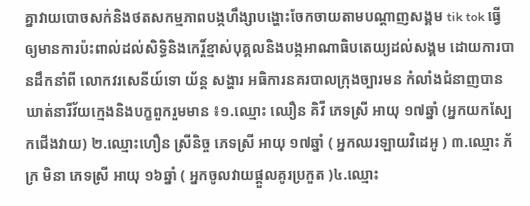គ្នាវាយបោចសក់និងថតសកម្មភាពបង្កហឹង្សាបង្ហោះចែកចាយតាមបណ្ដាញសង្គម tik tok ធ្វេីឲ្យមានការប៉ះពាល់ដល់សិទ្ធិនិងកេរ្ដិ៍ខ្មាស់បុគ្គលនិងបង្កអាណាធិបតេយ្យដល់សង្គម ដោយការបានដឹកនាំពី លោកវរសេនីយ៍ទោ យ័ន្ដ សង្ហារ អធិការនគរបាលក្រុងច្បារមន កំលាំងជំនាញបានឃាត់នារីវ័យក្មេងនិងបក្ខពួករួមមាន ៖១.ឈ្មោះ ឈឿន គិវី ភេទស្រី អាយុ ១៧ឆ្នាំ (អ្នកយកស្បែកជើងវាយ) ២.ឈ្មោះហឿន ស្រីនិច្ច ភេទស្រី អាយុ ១៧ឆ្នាំ ( អ្នកឈរឡាយវិដេអូ ) ៣.ឈ្មោះ ភ័ក្រ មិនា ភេទស្រី អាយុ ១៦ឆ្នាំ ( អ្នកចូលវាយផ្ដួលគូរប្រកួត )៤.ឈ្មោះ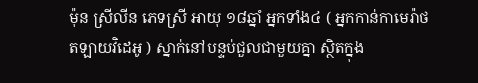ម៉ុន ស្រីលីន ភេទស្រី អាយុ ១៨ឆ្នាំ អ្នកទាំង៤ ( អ្នកកាន់កាមេរ៉ាថតឡាយវិដេអូ ) ស្នាក់នៅបន្ទប់ជួលជាមួយគ្នា ស្ថិតក្នុង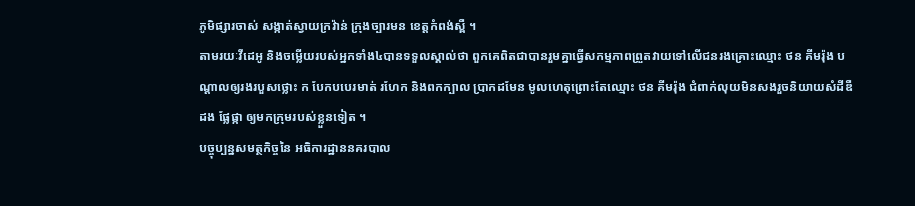ភូមិផ្សារចាស់ សង្កាត់ស្វាយក្រវ៉ាន់ ក្រុងច្បារមន ខេត្តកំពង់ស្ពឺ ។
តាមរយៈវីដេអូ និងចម្លេីយរបស់អ្នកទាំង៤បានទទួលស្គាល់ថា ពួកគេពិតជាបានរួមគ្នាធ្វើសកម្មភាពព្រួតវាយទៅលេីជនរងគ្រោះឈ្មោះ ថន គីមរ៉ុង បណ្ដាលឲ្យរងរបួសថ្លោះ ក បែកបបេរមាត់ រហែក និងពកក្បាល ប្រាកដមែន មូលហេតុព្រោះតែឈ្មោះ ថន គីមរ៉ុង ជំពាក់លុយមិនសងរួចនិយាយសំដីឌឺដង ផ្លែផ្កា ឲ្យមកក្រុមរបស់ខ្លួនទៀត ។
បច្ចុប្បន្នសមត្ថកិច្ចនៃ អធិការដ្ឋាននគរបាល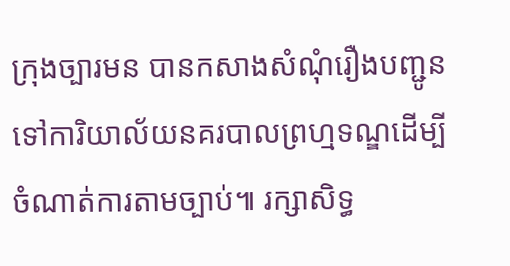ក្រុងច្បារមន បានកសាងសំណុំរឿងបញ្ជូនទៅការិយាល័យនគរបាលព្រហ្មទណ្ឌដេីម្បីចំណាត់ការតាមច្បាប់៕ រក្សាសិទ្ធ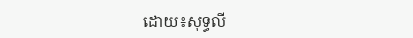ដោយ៖សុទ្ធលី